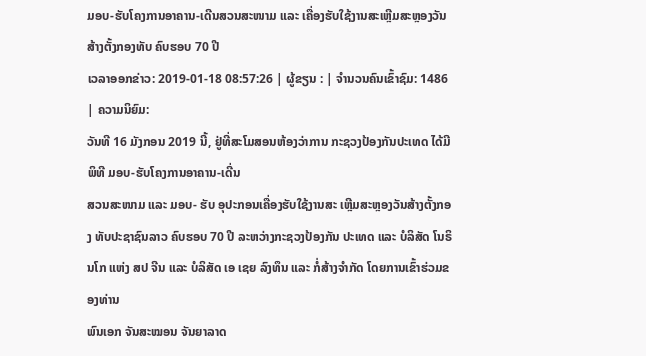ມອບ-ຮັບໂຄງການອາຄານ-ເດີນສວນສະໜາມ ແລະ ເຄື່ອງຮັບໃຊ້ງານສະເຫຼີມສະຫຼອງວັນສ້າງຕັ້ງກອງທັບ ຄົບຮອບ 70 ປີ
ເວລາອອກຂ່າວ: 2019-01-18 08:57:26 | ຜູ້ຂຽນ : | ຈຳນວນຄົນເຂົ້າຊົມ: 1486 | ຄວາມນິຍົມ:
ວັນທີ 16 ມັງກອນ 2019 ນີ້, ຢູ່ທີ່ສະໂມສອນຫ້ອງວ່າການ ກະຊວງປ້ອງກັນປະເທດ ໄດ້ມີພິທີ ມອບ-ຮັບໂຄງການອາຄານ-ເດີ່ນ
ສວນສະໜາມ ແລະ ມອບ- ຮັບ ອຸປະກອນເຄື່ອງຮັບໃຊ້ງານສະ ເຫຼີມສະຫຼອງວັນສ້າງຕັ້ງກອງ ທັບປະຊາຊົນລາວ ຄົບຮອບ 70 ປີ ລະຫວ່າງກະຊວງປ້ອງກັນ ປະເທດ ແລະ ບໍລິສັດ ໂນຣິນໂກ ແຫ່ງ ສປ ຈີນ ແລະ ບໍລິສັດ ເອ ເຊຍ ລົງທຶນ ແລະ ກໍ່ສ້າງຈຳກັດ ໂດຍການເຂົ້າຮ່ວມຂອງທ່ານ
ພົນເອກ ຈັນສະໝອນ ຈັນຍາລາດ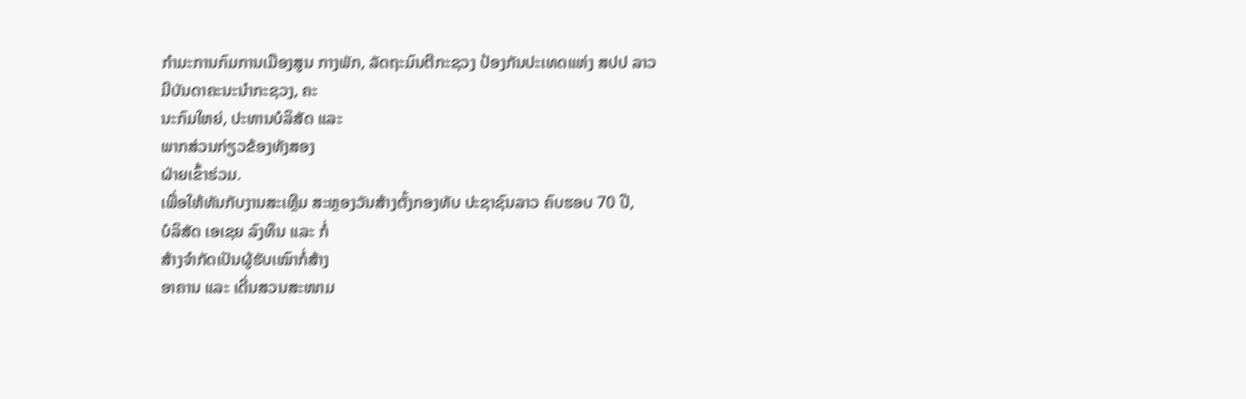ກໍາມະການກົມການເມືອງສູນ ກາງພັກ, ລັດຖະມົນຕີກະຊວງ ປ້ອງກັນປະເທດແຫ່ງ ສປປ ລາວ
ມີບັນດາຄະນະນໍາກະຊວງ, ຄະ
ນະກົມໃຫຍ່, ປະທານບໍລິສັດ ແລະ
ພາກສ່ວນກ່ຽວຂ້ອງທັງສອງ
ຝ່າຍເຂົ້າຮ່ວມ.
ເພື່ອໃຫ້ທັນກັບງານສະເຫຼີມ ສະຫຼອງວັນສ້າງຕັ້ງກອງທັບ ປະຊາຊົນລາວ ຄົບຮອບ 70 ປີ,
ບໍລິສັດ ເອເຊຍ ລົງທຶນ ແລະ ກໍ່
ສ້າງຈໍາກັດເປັນຜູ້ຮັບເໝົາກໍ່ສ້າງ
ອາຄານ ແລະ ເດີ່ນສວນສະໜາມ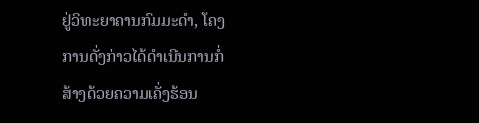ຢູ່ວິທະຍາຄານກົມມະດໍາ, ໂຄງ
ການດັ່ງກ່າວໄດ້ດໍາເນີນການກໍ່
ສ້າງດ້ວຍຄວາມເຄັ່ງຮ້ອນ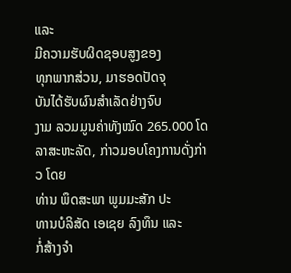ແລະ
ມີຄວາມຮັບຜິດຊອບສູງຂອງ
ທຸກພາກສ່ວນ, ມາຮອດປັດຈຸ
ບັນໄດ້ຮັບຜົນສໍາເລັດຢ່າງຈົບ
ງາມ ລວມມູນຄ່າທັງໝົດ 265.000 ໂດລາສະຫະລັດ, ກ່າວມອບໂຄງການດັ່ງກ່າວ ໂດຍ
ທ່ານ ພຶດສະພາ ພູມມະສັກ ປະ
ທານບໍລິສັດ ເອເຊຍ ລົງທຶນ ແລະ
ກໍ່ສ້າງຈໍາ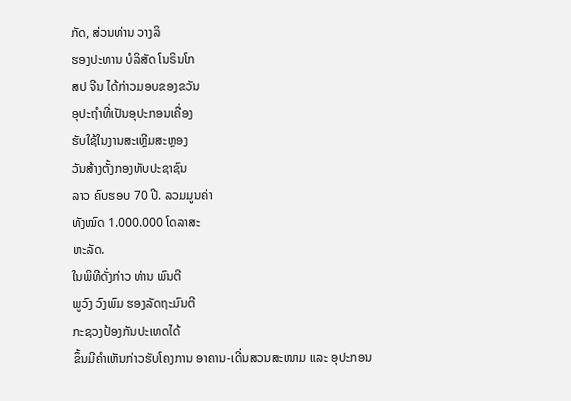ກັດ, ສ່ວນທ່ານ ວາງລິ
ຮອງປະທານ ບໍລິສັດ ໂນຣິນໂກ
ສປ ຈີນ ໄດ້ກ່າວມອບຂອງຂວັນ
ອຸປະຖໍາທີ່ເປັນອຸປະກອນເຄື່ອງ
ຮັບໃຊ້ໃນງານສະເຫຼີມສະຫຼອງ
ວັນສ້າງຕັ້ງກອງທັບປະຊາຊົນ
ລາວ ຄົບຮອບ 70 ປີ. ລວມມູນຄ່າ
ທັງໝົດ 1.000.000 ໂດລາສະ
ຫະລັດ.
ໃນພິທີດັ່ງກ່າວ ທ່ານ ພົນຕີ
ພູວົງ ວົງພົມ ຮອງລັດຖະມົນຕີ
ກະຊວງປ້ອງກັນປະເທດໄດ້
ຂຶ້ນມີຄໍາເຫັນກ່າວຮັບໂຄງການ ອາຄານ-ເດີ່ນສວນສະໜາມ ແລະ ອຸປະກອນ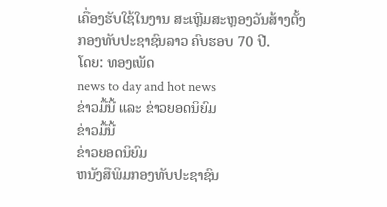ເຄື່ອງຮັບໃຊ້ໃນງານ ສະເຫຼີມສະຫຼອງວັນສ້າງຕັ້ງ ກອງທັບປະຊາຊົນລາວ ຄົບຮອບ 70 ປີ.
ໂດຍ: ທອງເພັດ
news to day and hot news
ຂ່າວມື້ນີ້ ແລະ ຂ່າວຍອດນິຍົມ
ຂ່າວມື້ນີ້
ຂ່າວຍອດນິຍົມ
ຫນັງສືພິມກອງທັບປະຊາຊົນ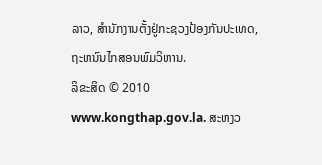ລາວ, ສຳນັກງານຕັ້ງຢູ່ກະຊວງປ້ອງກັນປະເທດ, ຖະຫນົນໄກສອນພົມວິຫານ.
ລິຂະສິດ © 2010 www.kongthap.gov.la. ສະຫງວ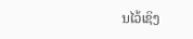ນໄວ້ເຊິງ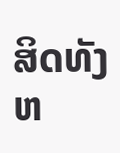ສິດທັງຫ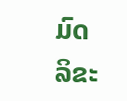ມົດ
ລິຂະ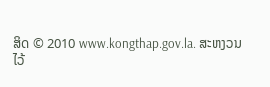ສິດ © 2010 www.kongthap.gov.la. ສະຫງວນໄວ້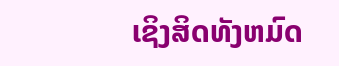ເຊິງສິດທັງຫມົດ